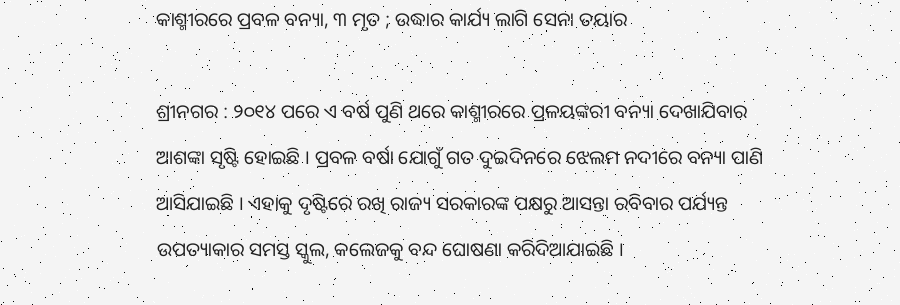କାଶ୍ମୀରରେ ପ୍ରବଳ ବନ୍ୟା, ୩ ମୃତ ; ଉଦ୍ଧାର କାର୍ଯ୍ୟ ଲାଗି ସେନା ତୟାର

ଶ୍ରୀନଗର : ୨୦୧୪ ପରେ ଏ ବର୍ଷ ପୁଣି ଥରେ କାଶ୍ମୀରରେ ପ୍ରଳୟଙ୍କରୀ ବନ୍ୟା ଦେଖାଯିବାର ଆଶଙ୍କା ସୃଷ୍ଟି ହୋଇଛି । ପ୍ରବଳ ବର୍ଷା ଯୋଗୁଁ ଗତ ଦୁଇଦିନରେ ଝେଲମ ନଦୀରେ ବନ୍ୟା ପାଣି ଆସିଯାଇଛି । ଏହାକୁ ଦୃଷ୍ଟିରେ ରଖି ରାଜ୍ୟ ସରକାରଙ୍କ ପକ୍ଷରୁ ଆସନ୍ତା ରବିବାର ପର୍ଯ୍ୟନ୍ତ ଉପତ୍ୟାକାର ସମସ୍ତ ସ୍କୁଲ, କଲେଜକୁ ବନ୍ଦ ଘୋଷଣା କରିଦିଆଯାଇଛି ।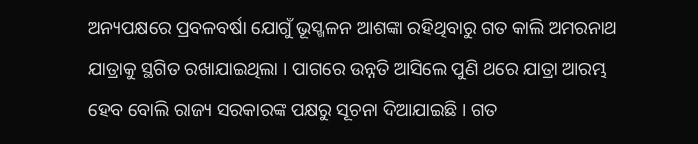ଅନ୍ୟପକ୍ଷରେ ପ୍ରବଳବର୍ଷା ଯୋଗୁଁ ଭୂସ୍ଖଳନ ଆଶଙ୍କା ରହିଥିବାରୁ ଗତ କାଲି ଅମରନାଥ ଯାତ୍ରାକୁ ସ୍ଥଗିତ ରଖାଯାଇଥିଲା । ପାଗରେ ଉନ୍ନତି ଆସିଲେ ପୁଣି ଥରେ ଯାତ୍ରା ଆରମ୍ଭ ହେବ ବୋଲି ରାଜ୍ୟ ସରକାରଙ୍କ ପକ୍ଷରୁ ସୂଚନା ଦିଆଯାଇଛି । ଗତ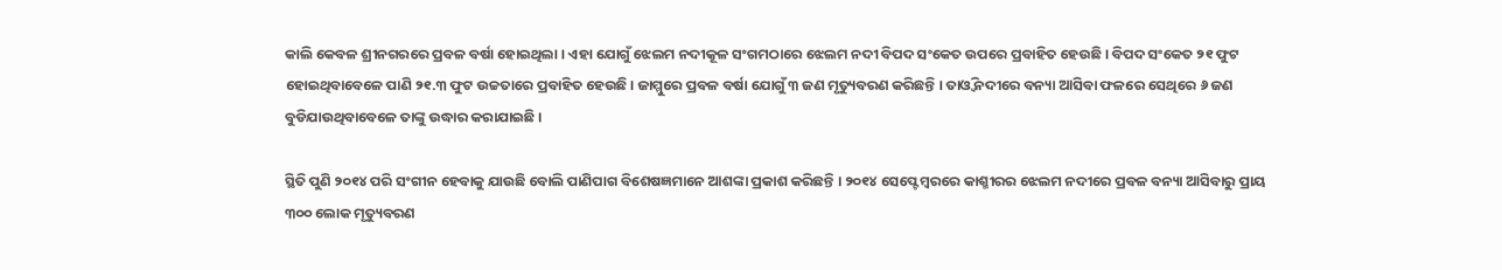କାଲି କେବଳ ଶ୍ରୀନଗରରେ ପ୍ରବଳ ବର୍ଷା ହୋଇଥିଲା । ଏହା ଯୋଗୁଁ ଝେଲମ ନଦୀକୂଳ ସଂଗମଠାରେ ଝେଲମ ନଦୀ ବିପଦ ସଂକେତ ଉପରେ ପ୍ରବାହିତ ହେଉଛି । ବିପଦ ସଂକେତ ୨୧ ଫୁଟ ହୋଇଥିବାବେଳେ ପାଣି ୨୧.୩ ଫୁଟ ଉଚ୍ଚତାରେ ପ୍ରବାହିତ ହେଉଛି । ଜାମ୍ମୁରେ ପ୍ରବଳ ବର୍ଷା ଯୋଗୁଁ ୩ ଜଣ ମୃତ୍ୟୁବରଣ କରିଛନ୍ତି । ତାଓ୍ଵି ନଦୀରେ ବନ୍ୟା ଆସିବା ଫଳରେ ସେଥିରେ ୬ ଜଣ ବୁଡିଯାଉଥିବାବେଳେ ତାଙ୍କୁ ଉଦ୍ଧାର କରାଯାଇଛି ।

ସ୍ଥିତି ପୁଣି ୨୦୧୪ ପରି ସଂଗୀନ ହେବାକୁ ଯାଉଛି ବୋଲି ପାଣିପାଗ ବିଶେଷଜ୍ଞମାନେ ଆଶଙ୍କା ପ୍ରକାଶ କରିଛନ୍ତି । ୨୦୧୪ ସେପ୍ଟେମ୍ବରରେ କାଶ୍ମୀରର ଝେଲମ ନଦୀରେ ପ୍ରବଳ ବନ୍ୟା ଆସିବାରୁ ପ୍ରାୟ ୩୦୦ ଲୋକ ମୃତ୍ୟୁବରଣ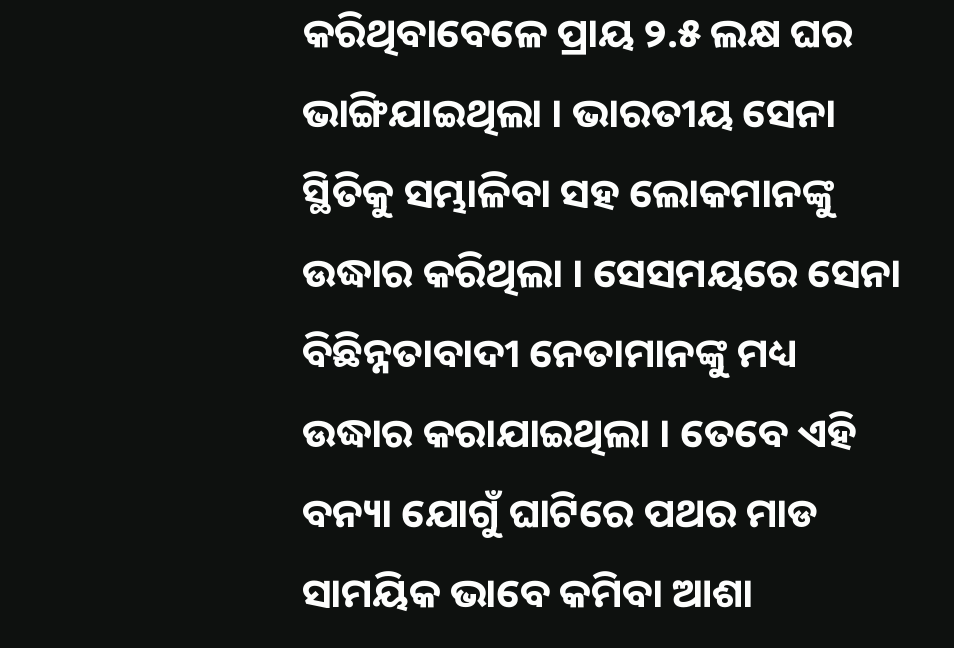କରିଥିବାବେଳେ ପ୍ରାୟ ୨.୫ ଲକ୍ଷ ଘର ଭାଙ୍ଗିଯାଇଥିଲା । ଭାରତୀୟ ସେନା ସ୍ଥିତିକୁ ସମ୍ଭାଳିବା ସହ ଲୋକମାନଙ୍କୁ ଉଦ୍ଧାର କରିଥିଲା । ସେସମୟରେ ସେନା ବିଛିନ୍ନତାବାଦୀ ନେତାମାନଙ୍କୁ ମଧ୍ୟ ଉଦ୍ଧାର କରାଯାଇଥିଲା । ତେବେ ଏହି ବନ୍ୟା ଯୋଗୁଁ ଘାଟିରେ ପଥର ମାଡ ସାମୟିକ ଭାବେ କମିବା ଆଶା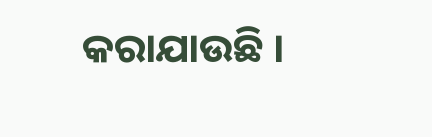କରାଯାଉଛି ।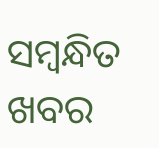ସମ୍ବନ୍ଧିତ ଖବର